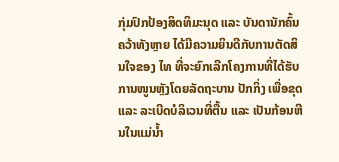ກຸ່ມປົກປ້ອງສິດທິມະນຸດ ແລະ ບັນດານັກຄົ້ນຄວ້າທັງຫຼາຍ ໄດ້ມີຄວາມຍິນດີກັບການຕັດສິນໃຈຂອງ ໄທ ທີ່ຈະຍົກເລີກໂຄງການທີ່ໄດ້ຮັບການໜູນຫຼັງໂດຍລັດຖະບານ ປັກກິ່ງ ເພື່ອຂຸດ ແລະ ລະເບີດບໍລິເວນທີ່ຕື້ນ ແລະ ເປັນກ້ອນຫີນໃນແມ່ນ້ຳ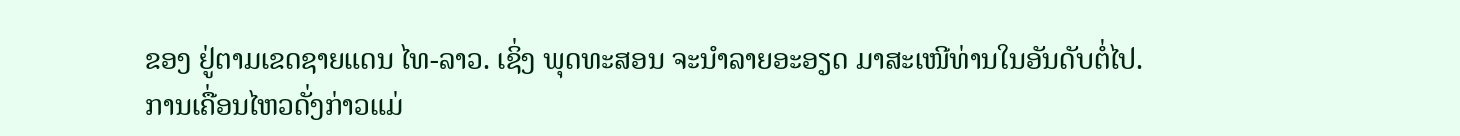ຂອງ ຢູ່ຕາມເຂດຊາຍແດນ ໄທ-ລາວ. ເຊິ່ງ ພຸດທະສອນ ຈະນຳລາຍອະອຽດ ມາສະເໜີທ່ານໃນອັນດັບຕໍ່ໄປ.
ການເຄື່ອນໄຫວດັ່ງກ່າວແມ່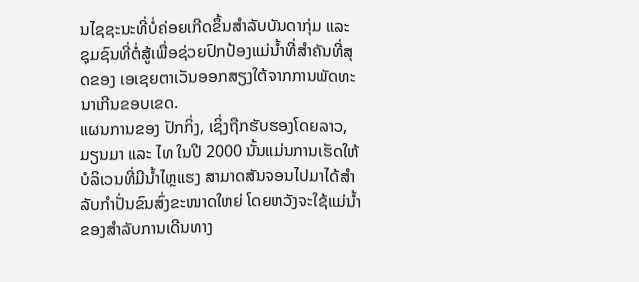ນໄຊຊະນະທີ່ບໍ່ຄ່ອຍເກີດຂຶ້ນສຳລັບບັນດາກຸ່ມ ແລະ ຊຸມຊົນທີ່ຕໍ່ສູ້ເພື່ອຊ່ວຍປົກປ້ອງແມ່ນ້ຳທີ່ສຳຄັນທີ່ສຸດຂອງ ເອເຊຍຕາເວັນອອກສຽງໃຕ້ຈາກການພັດທະນາເກີນຂອບເຂດ.
ແຜນການຂອງ ປັກກິ່ງ, ເຊິ່ງຖືກຮັບຮອງໂດຍລາວ, ມຽນມາ ແລະ ໄທ ໃນປີ 2000 ນັ້ນແມ່ນການເຮັດໃຫ້ບໍລິເວນທີ່ມີນ້ຳໄຫຼແຮງ ສາມາດສັນຈອນໄປມາໄດ້ສຳລັບກຳປັ່ນຂົນສົ່ງຂະໜາດໃຫຍ່ ໂດຍຫວັງຈະໃຊ້ແມ່ນ້ຳຂອງສຳລັບການເດີນທາງ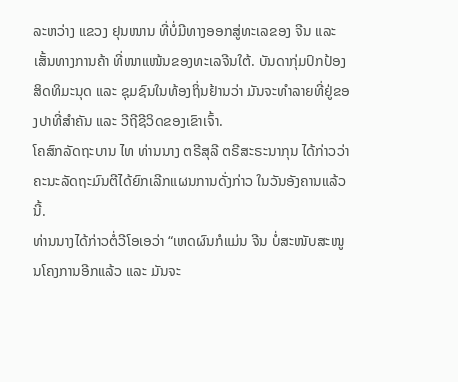ລະຫວ່າງ ແຂວງ ຢຸນໜານ ທີ່ບໍ່ມີທາງອອກສູ່ທະເລຂອງ ຈີນ ແລະ ເສັ້ນທາງການຄ້າ ທີ່ໜາແໜ້ນຂອງທະເລຈີນໃຕ້. ບັນດາກຸ່ມປົກປ້ອງສິດທິມະນຸດ ແລະ ຊຸມຊົນໃນທ້ອງຖິ່ນຢ້ານວ່າ ມັນຈະທຳລາຍທີ່ຢູ່ຂອງປາທີ່ສຳຄັນ ແລະ ວີຖີຊີວິດຂອງເຂົາເຈົ້າ.
ໂຄສົກລັດຖະບານ ໄທ ທ່ານນາງ ຕຣີສຸລີ ຕຣີສະຣະນາກຸນ ໄດ້ກ່າວວ່າ ຄະນະລັດຖະມົນຕີໄດ້ຍົກເລີກແຜນການດັ່ງກ່າວ ໃນວັນອັງຄານແລ້ວນີ້.
ທ່ານນາງໄດ້ກ່າວຕໍ່ວີໂອເອວ່າ “ເຫດຜົນກໍແມ່ນ ຈີນ ບໍ່ສະໜັບສະໜູນໂຄງການອີກແລ້ວ ແລະ ມັນຈະ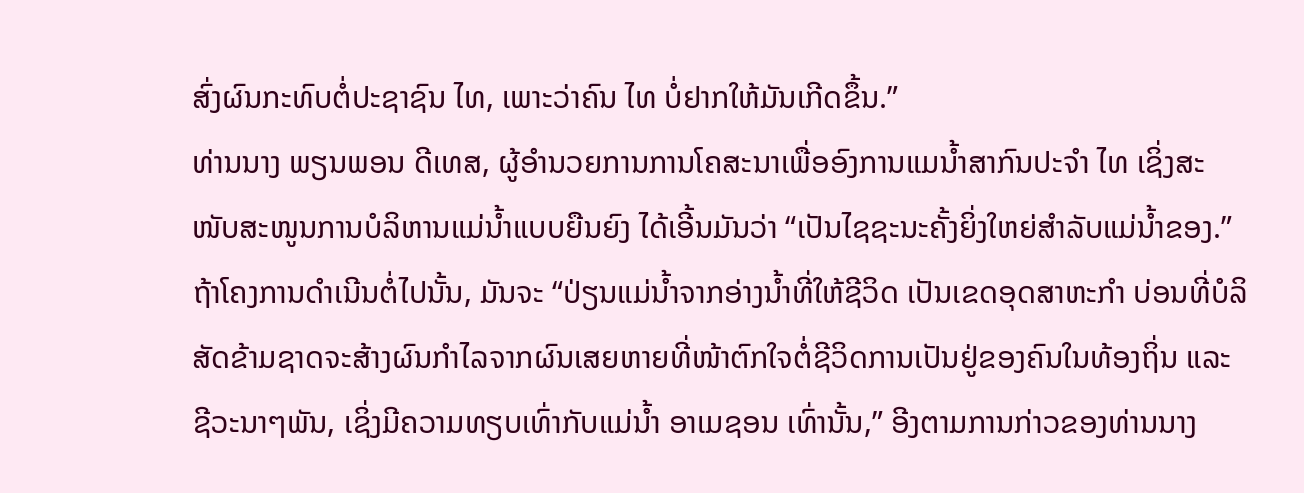ສົ່ງຜົນກະທົບຕໍ່ປະຊາຊົນ ໄທ, ເພາະວ່າຄົນ ໄທ ບໍ່ຢາກໃຫ້ມັນເກີດຂຶ້ນ.”
ທ່ານນາງ ພຽນພອນ ດີເທສ, ຜູ້ອຳນວຍການການໂຄສະນາເພື່ອອົງການແມນ້ຳສາກົນປະຈຳ ໄທ ເຊິ່ງສະໜັບສະໜູນການບໍລິຫານແມ່ນ້ຳແບບຍືນຍົງ ໄດ້ເອີ້ນມັນວ່າ “ເປັນໄຊຊະນະຄັ້ງຍິ່ງໃຫຍ່ສຳລັບແມ່ນ້ຳຂອງ.”
ຖ້າໂຄງການດຳເນີນຕໍ່ໄປນັ້ນ, ມັນຈະ “ປ່ຽນແມ່ນ້ຳຈາກອ່າງນ້ຳທີ່ໃຫ້ຊີວິດ ເປັນເຂດອຸດສາຫະກຳ ບ່ອນທີ່ບໍລິສັດຂ້າມຊາດຈະສ້າງຜົນກຳໄລຈາກຜົນເສຍຫາຍທີ່ໜ້າຕົກໃຈຕໍ່ຊີວິດການເປັນຢູ່ຂອງຄົນໃນທ້ອງຖິ່ນ ແລະ ຊີວະນາໆພັນ, ເຊິ່ງມີຄວາມທຽບເທົ່າກັບແມ່ນ້ຳ ອາເມຊອນ ເທົ່ານັ້ນ,” ອີງຕາມການກ່າວຂອງທ່ານນາງ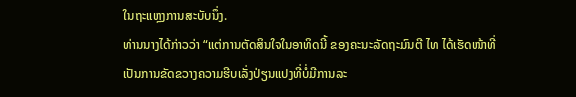ໃນຖະແຫຼງການສະບັບນຶ່ງ.
ທ່ານນາງໄດ້ກ່າວວ່າ “ແຕ່ການຕັດສິນໃຈໃນອາທິດນີ້ ຂອງຄະນະລັດຖະມົນຕີ ໄທ ໄດ້ເຮັດໜ້າທີ່ເປັນການຂັດຂວາງຄວາມຮີບເລັ່ງປ່ຽນແປງທີ່ບໍ່ມີການລະ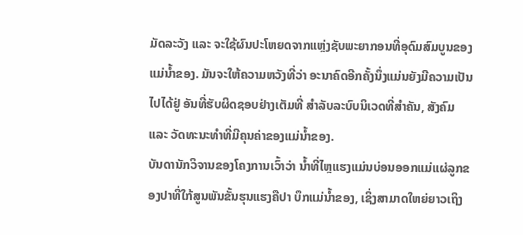ມັດລະວັງ ແລະ ຈະໃຊ້ຜົນປະໂຫຍດຈາກແຫຼ່ງຊັບພະຍາກອນທີ່ອຸດົມສົມບູນຂອງແມ່ນ້ຳຂອງ. ມັນຈະໃຫ້ຄວາມຫວັງທີ່ວ່າ ອະນາຄົດອີກຄັ້ງນຶ່ງແມ່ນຍັງມີຄວາມເປັນໄປໄດ້ຢູ່ ອັນທີ່ຮັບຜິດຊອບຢ່າງເຕັມທີ່ ສຳລັບລະບົບນິເວດທີ່ສຳຄັນ, ສັງຄົມ ແລະ ວັດທະນະທຳທີ່ມີຄຸນຄ່າຂອງແມ່ນ້ຳຂອງ.
ບັນດານັກວິຈານຂອງໂຄງການເວົ້າວ່າ ນ້ຳທີ່ໄຫຼແຮງແມ່ນບ່ອນອອກແມ່ແຜ່ລູກຂອງປາທີ່ໃກ້ສູນພັນຂັ້ນຮຸນແຮງຄືປາ ບຶກແມ່ນ້ຳຂອງ, ເຊິ່ງສາມາດໃຫຍ່ຍາວເຖິງ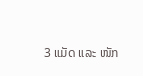3 ແມັດ ແລະ ໜັກ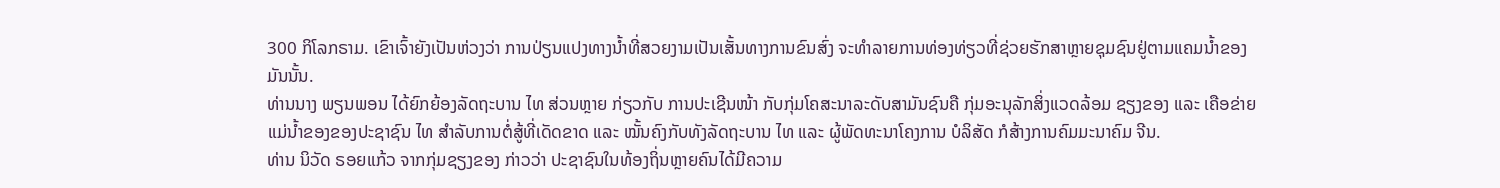300 ກິໂລກຣາມ. ເຂົາເຈົ້າຍັງເປັນຫ່ວງວ່າ ການປ່ຽນແປງທາງນ້ຳທີ່ສວຍງາມເປັນເສັ້ນທາງການຂົນສົ່ງ ຈະທຳລາຍການທ່ອງທ່ຽວທີ່ຊ່ວຍຮັກສາຫຼາຍຊຸມຊົນຢູ່ຕາມແຄມນ້ຳຂອງມັນນັ້ນ.
ທ່ານນາງ ພຽນພອນ ໄດ້ຍົກຍ້ອງລັດຖະບານ ໄທ ສ່ວນຫຼາຍ ກ່ຽວກັບ ການປະເຊີນໜ້າ ກັບກຸ່ມໂຄສະນາລະດັບສາມັນຊົນຄື ກຸ່ມອະນຸລັກສິ່ງແວດລ້ອມ ຊຽງຂອງ ແລະ ເຄືອຂ່າຍແມ່ນ້ຳຂອງຂອງປະຊາຊົນ ໄທ ສຳລັບການຕໍ່ສູ້ທີ່ເດັດຂາດ ແລະ ໝັ້ນຄົງກັບທັງລັດຖະບານ ໄທ ແລະ ຜູ້ພັດທະນາໂຄງການ ບໍລິສັດ ກໍສ້າງການຄົມມະນາຄົມ ຈີນ.
ທ່ານ ນິວັດ ຣອຍແກ້ວ ຈາກກຸ່ມຊຽງຂອງ ກ່າວວ່າ ປະຊາຊົນໃນທ້ອງຖິ່ນຫຼາຍຄົນໄດ້ມີຄວາມ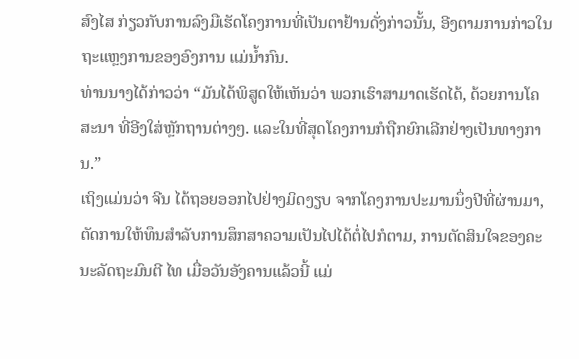ສົງໄສ ກ່ຽວກັບການລົງມືເຮັດໂຄງການທີ່ເປັນຕາຢ້ານດັ່ງກ່າວນັ້ນ, ອີງຕາມການກ່າວໃນຖະແຫຼງການຂອງອົງການ ແມ່ນໍ້າກົນ.
ທ່ານນາງໄດ້ກ່າວວ່າ “ມັນໄດ້ພິສູດໃຫ້ເຫັນວ່າ ພວກເຮົາສາມາດເຮັດໄດ້, ດ້ວຍການໂຄສະນາ ທີ່ອີງໃສ່ຫຼັກຖານຕ່າງໆ. ແລະໃນທີ່ສຸດໂຄງການກໍຖືກຍົກເລີກຢ່າງເປັນທາງການ.”
ເຖິງແມ່ນວ່າ ຈີນ ໄດ້ຖອຍອອກໄປຢ່າງມິດງຽບ ຈາກໂຄງການປະມານນຶ່ງປີທີ່ຜ່ານມາ, ຕັດການໃຫ້ທຶນສຳລັບການສຶກສາຄວາມເປັນໄປໄດ້ຕໍ່ໄປກໍຕາມ, ການຕັດສິນໃຈຂອງຄະນະລັດຖະມົນຕີ ໄທ ເມື່ອວັນອັງຄານແລ້ວນີ້ ແມ່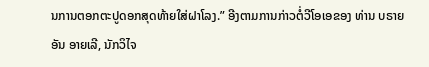ນການຕອກຕະປູດອກສຸດທ້າຍໃສ່ຝາໂລງ.” ອີງຕາມການກ່າວຕໍ່ວີໂອເອຂອງ ທ່ານ ບຣາຍອັນ ອາຍເລີ, ນັກວິໄຈ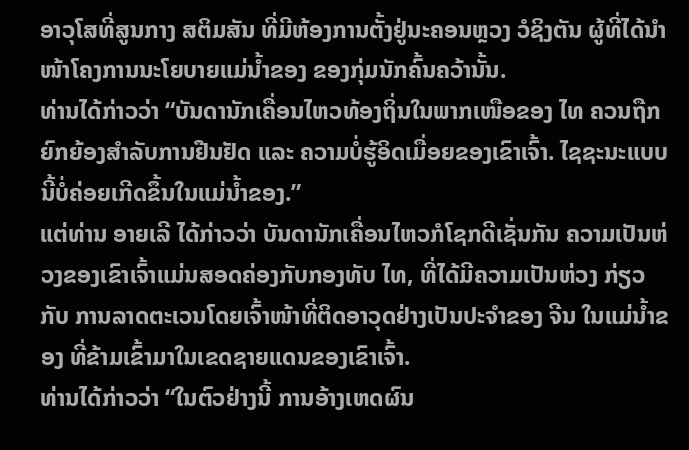ອາວຸໂສທີ່ສູນກາງ ສຕິມສັນ ທີ່ມີຫ້ອງການຕັ້ງຢູ່ນະຄອນຫຼວງ ວໍຊິງຕັນ ຜູ້ທີ່ໄດ້ນຳໜ້າໂຄງການນະໂຍບາຍແມ່ນ້ຳຂອງ ຂອງກຸ່ມນັກຄົ້ນຄວ້ານັ້ນ.
ທ່ານໄດ້ກ່າວວ່າ “ບັນດານັກເຄື່ອນໄຫວທ້ອງຖິ່ນໃນພາກເໜືອຂອງ ໄທ ຄວນຖືກຍົກຍ້ອງສຳລັບການຢືນຢັດ ແລະ ຄວາມບໍ່ຮູ້ອິດເມື່ອຍຂອງເຂົາເຈົ້າ. ໄຊຊະນະແບບນີ້ບໍ່ຄ່ອຍເກີດຂຶ້ນໃນແມ່ນ້ຳຂອງ.”
ແຕ່ທ່ານ ອາຍເລີ ໄດ້ກ່າວວ່າ ບັນດານັກເຄື່ອນໄຫວກໍໂຊກດີເຊັ່ນກັນ ຄວາມເປັນຫ່ວງຂອງເຂົາເຈົ້າແມ່ນສອດຄ່ອງກັບກອງທັບ ໄທ, ທີ່ໄດ້ມີຄວາມເປັນຫ່ວງ ກ່ຽວກັບ ການລາດຕະເວນໂດຍເຈົ້າໜ້າທີ່ຕິດອາວຸດຢ່າງເປັນປະຈຳຂອງ ຈີນ ໃນແມ່ນ້ຳຂອງ ທີ່ຂ້າມເຂົ້າມາໃນເຂດຊາຍແດນຂອງເຂົາເຈົ້າ.
ທ່ານໄດ້ກ່າວວ່າ “ໃນຕົວຢ່າງນີ້ ການອ້າງເຫດຜົນ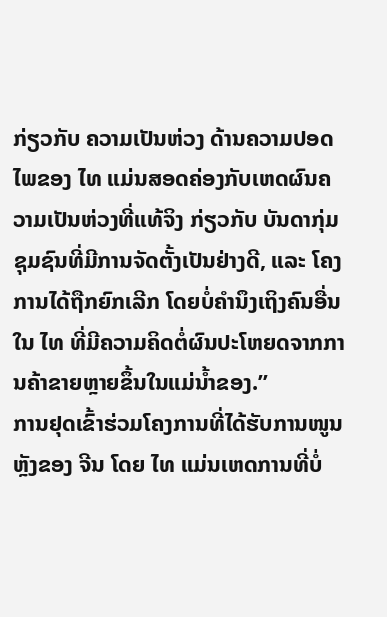ກ່ຽວກັບ ຄວາມເປັນຫ່ວງ ດ້ານຄວາມປອດໄພຂອງ ໄທ ແມ່ນສອດຄ່ອງກັບເຫດຜົນຄວາມເປັນຫ່ວງທີ່ແທ້ຈິງ ກ່ຽວກັບ ບັນດາກຸ່ມຊຸມຊົນທີ່ມີການຈັດຕັ້ງເປັນຢ່າງດີ, ແລະ ໂຄງການໄດ້ຖືກຍົກເລີກ ໂດຍບໍ່ຄຳນຶງເຖິງຄົນອື່ນໃນ ໄທ ທີ່ມີຄວາມຄິດຕໍ່ຜົນປະໂຫຍດຈາກການຄ້າຂາຍຫຼາຍຂຶ້ນໃນແມ່ນ້ຳຂອງ.”
ການຢຸດເຂົ້າຮ່ວມໂຄງການທີ່ໄດ້ຮັບການໜູນຫຼັງຂອງ ຈີນ ໂດຍ ໄທ ແມ່ນເຫດການທີ່ບໍ່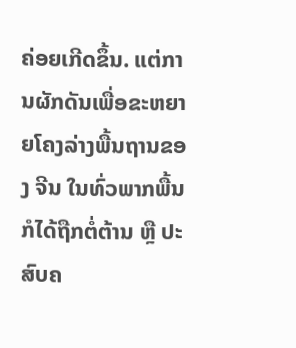ຄ່ອຍເກີດຂຶ້ນ. ແຕ່ການຜັກດັນເພື່ອຂະຫຍາຍໂຄງລ່າງພື້ນຖານຂອງ ຈີນ ໃນທົ່ວພາກພື້ນກໍໄດ້ຖືກຕໍ່ຕ້ານ ຫຼື ປະສົບຄ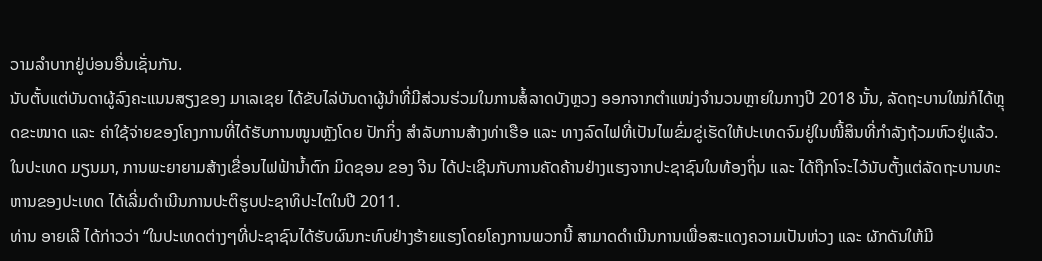ວາມລຳບາກຢູ່ບ່ອນອື່ນເຊັ່ນກັນ.
ນັບຕັ້ບແຕ່ບັນດາຜູ້ລົງຄະແນນສຽງຂອງ ມາເລເຊຍ ໄດ້ຂັບໄລ່ບັນດາຜູ້ນຳທີ່ມີສ່ວນຮ່ວມໃນການສໍ້ລາດບັງຫຼວງ ອອກຈາກຕຳແໜ່ງຈຳນວນຫຼາຍໃນກາງປີ 2018 ນັ້ນ, ລັດຖະບານໃໝ່ກໍໄດ້ຫຼຸດຂະໜາດ ແລະ ຄ່າໃຊ້ຈ່າຍຂອງໂຄງການທີ່ໄດ້ຮັບການໜູນຫຼັງໂດຍ ປັກກິ່ງ ສຳລັບການສ້າງທ່າເຮືອ ແລະ ທາງລົດໄຟທີ່ເປັນໄພຂົ່ມຂູ່ເຮັດໃຫ້ປະເທດຈົມຢູ່ໃນໜີ້ສິນທີ່ກຳລັງຖ້ວມຫົວຢູ່ແລ້ວ. ໃນປະເທດ ມຽນມາ, ການພະຍາຍາມສ້າງເຂື່ອນໄຟຟ້ານ້ຳຕົກ ມິດຊອນ ຂອງ ຈີນ ໄດ້ປະເຊີນກັບການຄັດຄ້ານຢ່າງແຮງຈາກປະຊາຊົນໃນທ້ອງຖິ່ນ ແລະ ໄດ້ຖືກໂຈະໄວ້ນັບຕັ້ງແຕ່ລັດຖະບານທະຫານຂອງປະເທດ ໄດ້ເລີ່ມດຳເນີນການປະຕິຮູບປະຊາທິປະໄຕໃນປີ 2011.
ທ່ານ ອາຍເລີ ໄດ້ກ່າວວ່າ “ໃນປະເທດຕ່າງໆທີ່ປະຊາຊົນໄດ້ຮັບຜົນກະທົບຢ່າງຮ້າຍແຮງໂດຍໂຄງການພວກນີ້ ສາມາດດຳເນີນການເພື່ອສະແດງຄວາມເປັນຫ່ວງ ແລະ ຜັກດັນໃຫ້ມີ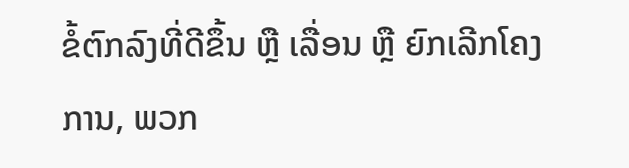ຂໍ້ຕົກລົງທີ່ດີຂຶ້ນ ຫຼື ເລື່ອນ ຫຼື ຍົກເລີກໂຄງການ, ພວກ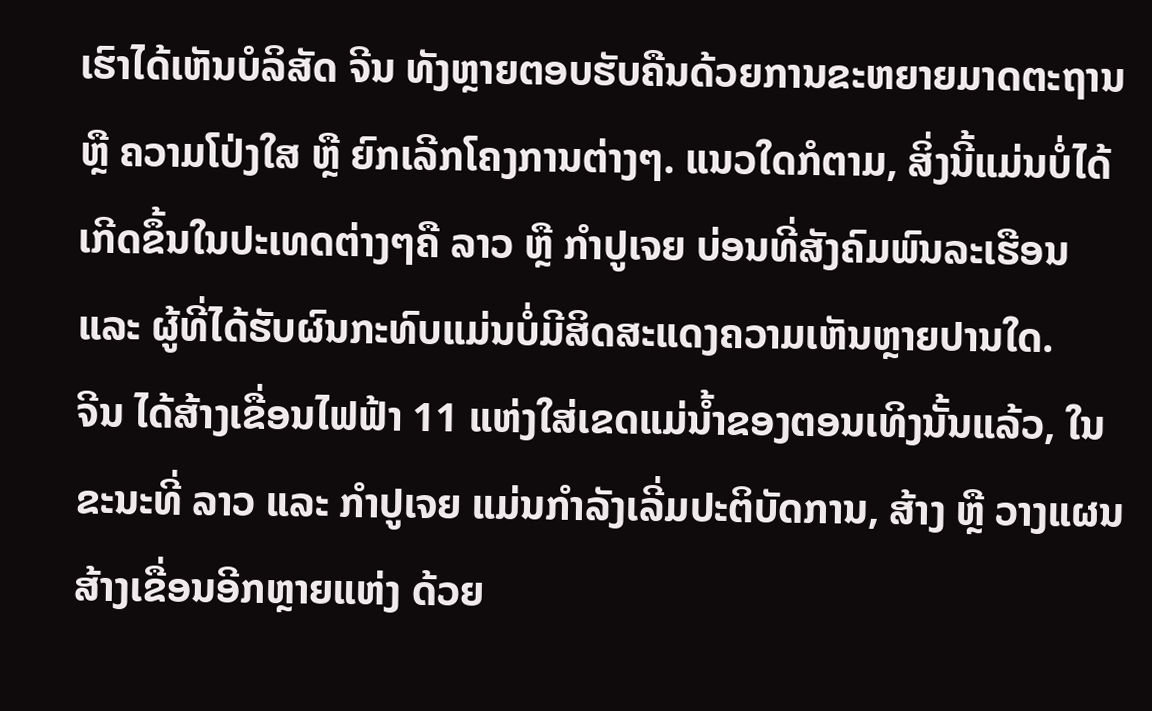ເຮົາໄດ້ເຫັນບໍລິສັດ ຈີນ ທັງຫຼາຍຕອບຮັບຄືນດ້ວຍການຂະຫຍາຍມາດຕະຖານ ຫຼື ຄວາມໂປ່ງໃສ ຫຼື ຍົກເລີກໂຄງການຕ່າງໆ. ແນວໃດກໍຕາມ, ສິ່ງນີ້ແມ່ນບໍ່ໄດ້ເກີດຂຶ້ນໃນປະເທດຕ່າງໆຄື ລາວ ຫຼື ກຳປູເຈຍ ບ່ອນທີ່ສັງຄົມພົນລະເຮືອນ ແລະ ຜູ້ທີ່ໄດ້ຮັບຜົນກະທົບແມ່ນບໍ່ມີສິດສະແດງຄວາມເຫັນຫຼາຍປານໃດ.
ຈີນ ໄດ້ສ້າງເຂື່ອນໄຟຟ້າ 11 ແຫ່ງໃສ່ເຂດແມ່ນ້ຳຂອງຕອນເທິງນັ້ນແລ້ວ, ໃນຂະນະທີ່ ລາວ ແລະ ກຳປູເຈຍ ແມ່ນກຳລັງເລີ່ມປະຕິບັດການ, ສ້າງ ຫຼື ວາງແຜນສ້າງເຂື່ອນອີກຫຼາຍແຫ່ງ ດ້ວຍ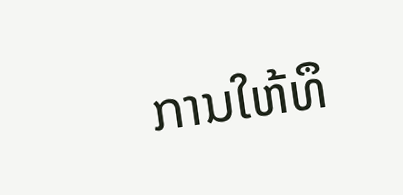ການໃຫ້ທຶ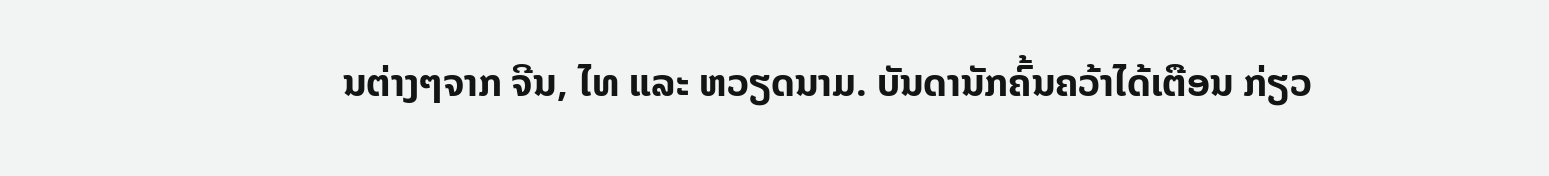ນຕ່າງໆຈາກ ຈີນ, ໄທ ແລະ ຫວຽດນາມ. ບັນດານັກຄົ້ນຄວ້າໄດ້ເຕືອນ ກ່ຽວ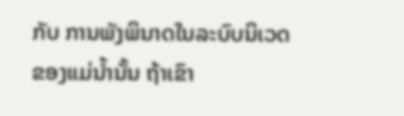ກັບ ການພັງພິນາດໃນລະບົບນິເວດຂອງແມ່ນ້ຳນັ້ນ ຖ້າເຂົາ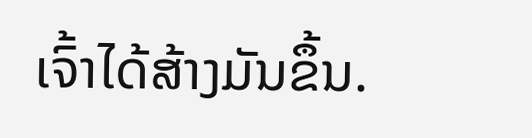ເຈົ້າໄດ້ສ້າງມັນຂຶ້ນ.